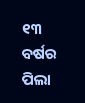୧୩ ବର୍ଷର ପିଲା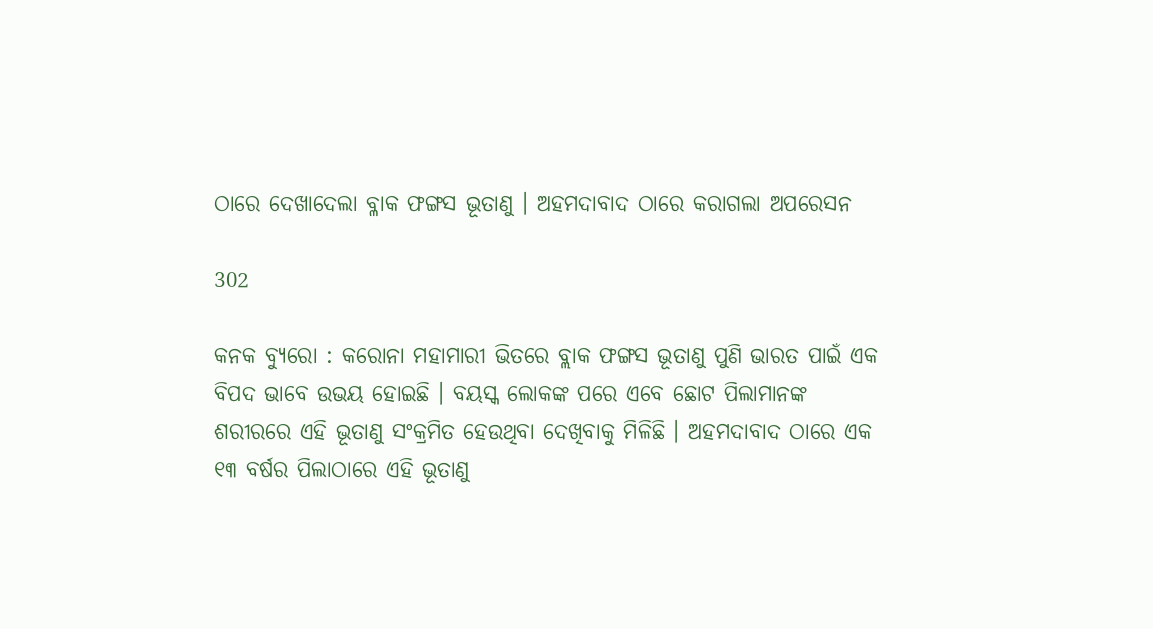ଠାରେ ଦେଖାଦେଲା ବ୍ଳାକ ଫଙ୍ଗସ ଭୂତାଣୁ । ଅହମଦାବାଦ ଠାରେ କରାଗଲା ଅପରେସନ

302

କନକ ବ୍ୟୁରୋ : କରୋନା ମହାମାରୀ ଭିତରେ ବ୍ଲାକ ଫଙ୍ଗସ ଭୂତାଣୁ ପୁଣି ଭାରତ ପାଇଁ ଏକ ବିପଦ ଭାବେ ଉଭୟ ହୋଇଛି । ବୟସ୍କ ଲୋକଙ୍କ ପରେ ଏବେ ଛୋଟ ପିଲାମାନଙ୍କ ଶରୀରରେ ଏହି ଭୂତାଣୁ ସଂକ୍ରମିତ ହେଉଥିବା ଦେଖିବାକୁ ମିଳିଛି । ଅହମଦାବାଦ ଠାରେ ଏକ ୧୩ ବର୍ଷର ପିଲାଠାରେ ଏହି ଭୂତାଣୁ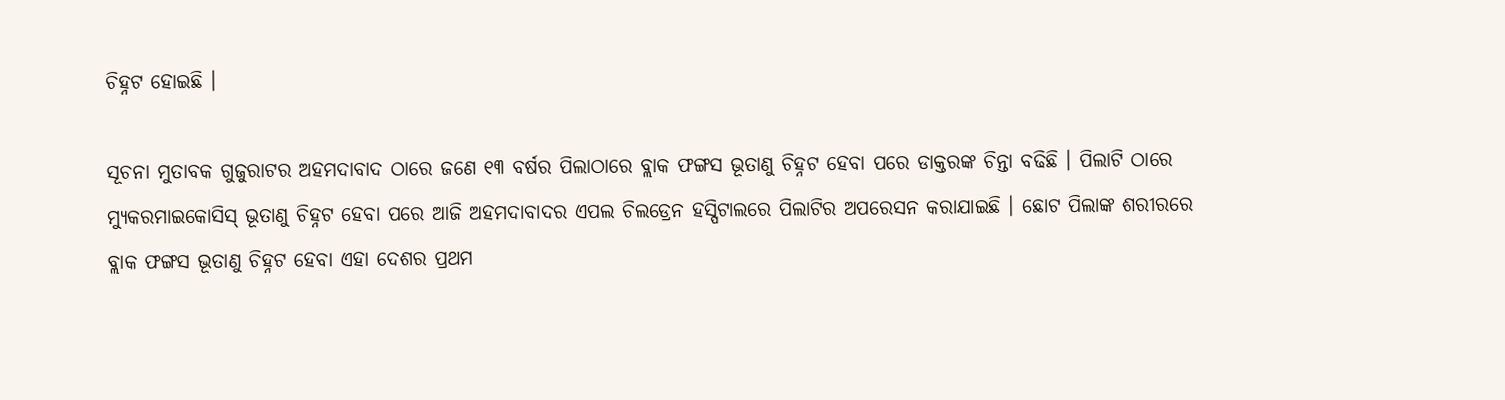ଚିହ୍ନଟ ହୋଇଛି ।

ସୂଚନା ମୁତାବକ ଗୁଜୁରାଟର ଅହମଦାବାଦ ଠାରେ ଜଣେ ୧୩ ବର୍ଷର ପିଲାଠାରେ ବ୍ଲାକ ଫଙ୍ଗସ ଭୂତାଣୁ ଚିହ୍ନଟ ହେବା ପରେ ଡାକ୍ତରଙ୍କ ଚିନ୍ତା ବଢିଛି । ପିଲାଟି ଠାରେ ମ୍ୟୁକରମାଇକୋସିସ୍ ଭୂତାଣୁ ଚିହ୍ନଟ ହେବା ପରେ ଆଜି ଅହମଦାବାଦର ଏପଲ ଚିଲଡ୍ରେନ ହସ୍ପିଟାଲରେ ପିଲାଟିର ଅପରେସନ କରାଯାଇଛି । ଛୋଟ ପିଲାଙ୍କ ଶରୀରରେ ବ୍ଲାକ ଫଙ୍ଗସ ଭୂତାଣୁ ଚିହ୍ନଟ ହେବା ଏହା ଦେଶର ପ୍ରଥମ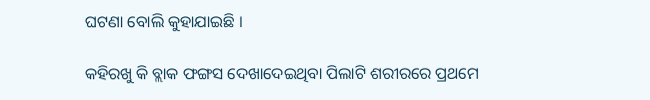ଘଟଣା ବୋଲି କୁହାଯାଇଛି ।

କହିରଖୁ କି ବ୍ଲାକ ଫଙ୍ଗସ ଦେଖାଦେଇଥିବା ପିଲାଟି ଶରୀରରେ ପ୍ରଥମେ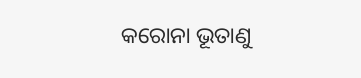କରୋନା ଭୂତାଣୁ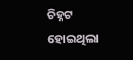ଚିହ୍ନଟ ହୋଇଥିଲା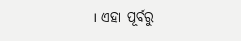। ଏହା ପୂର୍ବରୁ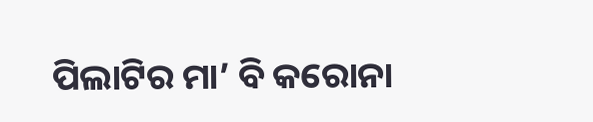ପିଲାଟିର ମା’ ବି କରୋନା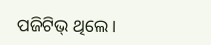ପଜିଟିଭ୍ ଥିଲେ ।